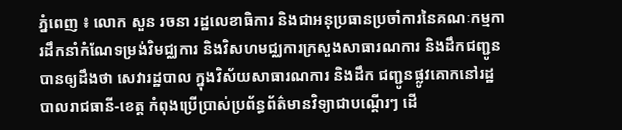ភ្នំពេញ ៖ លោក សួន រចនា រដ្ឋលេខាធិការ និងជាអនុប្រធានប្រចាំការនៃគណៈកម្មការដឹកនាំកំណែទម្រង់វិមជ្ឈការ និងវិសហមជ្ឈការក្រសួងសាធារណការ និងដឹកជញ្ជូន បានឲ្យដឹងថា សេវារដ្ឋបាល ក្នុងវិស័យសាធារណការ និងដឹក ជញ្ជូនផ្លូវគោកនៅរដ្ឋបាលរាជធានី-ខេត្ត កំពុងប្រើប្រាស់ប្រព័ន្ធព័ត៌មានវិទ្យាជាបណ្ដើរៗ ដើ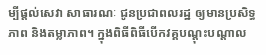ម្បីផ្ដល់សេវា សាធារណៈ ជូនប្រជាពលរដ្ឋ ឲ្យមានប្រសិទ្ធភាព និងតម្លាភាព។ ក្នុងពិធីពិធីបើកវគ្គបណ្ដុះបណ្ដាល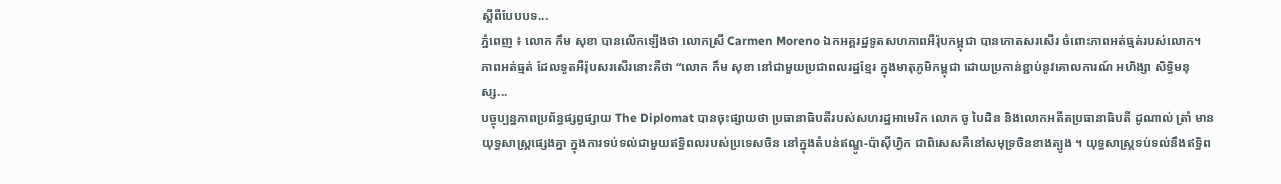ស្ដីពីបែបបទ...
ភ្នំពេញ ៖ លោក កឹម សុខា បានលើកឡើងថា លោកស្រី Carmen Moreno ឯកអគ្គរដ្ឋទូតសហភាពអឺរ៉ុបកម្ពុជា បានកោតសរសើរ ចំពោះភាពអត់ធ្មត់របស់លោក។ ភាពអត់ធ្មត់ ដែលទូតអឺរ៉ុបសរសើរនោះគឺថា “លោក កឹម សុខា នៅជាមួយប្រជាពលរដ្ឋខ្មែរ ក្នុងមាតុភូមិកម្ពុជា ដោយប្រកាន់ខ្ជាប់នូវគោលការណ៍ អហិង្សា សិទ្ធិមនុស្ស...
បច្ចុប្បន្នភាពប្រព័ន្ធផ្សព្វផ្សាយ The Diplomat បានចុះផ្សាយថា ប្រធានាធិបតីរបស់សហរដ្ឋអាមេរិក លោក ចូ បៃដិន និងលោកអតីតប្រធានាធិបតី ដូណាល់ ត្រាំ មានយុទ្ធសាស្ត្រផ្សេងគ្នា ក្នុងការទប់ទល់ជាមួយឥទ្ធិពលរបស់ប្រទេសចិន នៅក្នុងតំបន់ឥណ្ឌូ-ប៉ាស៊ីហ្វិក ជាពិសេសគឺនៅសមុទ្រចិនខាងត្បូង ។ យុទ្ធសាស្ត្រទប់ទល់នឹងឥទ្ធិព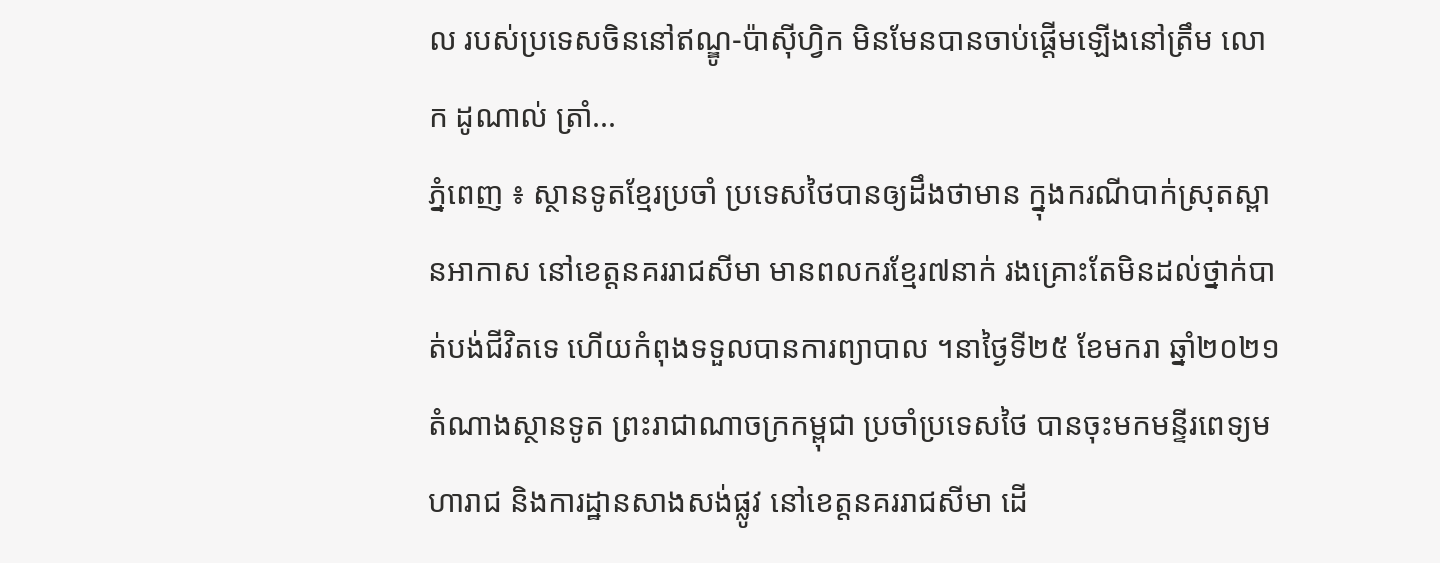ល របស់ប្រទេសចិននៅឥណ្ឌូ-ប៉ាស៊ីហ្វិក មិនមែនបានចាប់ផ្តើមឡើងនៅត្រឹម លោក ដូណាល់ ត្រាំ...
ភ្នំពេញ ៖ ស្ថានទូតខ្មែរប្រចាំ ប្រទេសថៃបានឲ្យដឹងថាមាន ក្នុងករណីបាក់ស្រុតស្ពានអាកាស នៅខេត្តនគររាជសីមា មានពលករខ្មែរ៧នាក់ រងគ្រោះតែមិនដល់ថ្នាក់បាត់បង់ជីវិតទេ ហើយកំពុងទទួលបានការព្យាបាល ។នាថ្ងៃទី២៥ ខែមករា ឆ្នាំ២០២១ តំណាងស្ថានទូត ព្រះរាជាណាចក្រកម្ពុជា ប្រចាំប្រទេសថៃ បានចុះមកមន្ទីរពេទ្យមហារាជ និងការដ្ឋានសាងសង់ផ្លូវ នៅខេត្តនគររាជសីមា ដើ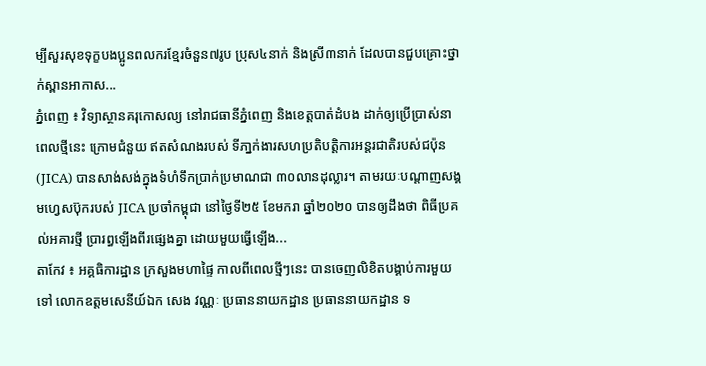ម្បីសួរសុខទុក្ខបងប្អូនពលករខ្មែរចំនួន៧រូប ប្រុស៤នាក់ និងស្រី៣នាក់ ដែលបានជួបគ្រោះថ្នាក់ស្ពានអាកាស...
ភ្នំពេញ ៖ វិទ្យាស្ថានគរុកោសល្យ នៅរាជធានីភ្នំពេញ និងខេត្តបាត់ដំបង ដាក់ឲ្យប្រើប្រាស់នាពេលថ្មីនេះ ក្រោមជំនួយ ឥតសំណងរបស់ ទីភា្នក់ងារសហប្រតិបត្តិការអន្តរជាតិរបស់ជប៉ុន (JICA) បានសាង់សង់ក្នុងទំហំទឹកប្រាក់ប្រមាណជា ៣០លានដុល្លារ។ តាមរយៈបណ្ដាញសង្គមហ្វេសប៊ុករបស់ JICA ប្រចាំកម្ពុជា នៅថ្ងៃទី២៥ ខែមករា ឆ្នាំ២០២០ បានឲ្យដឹងថា ពិធីប្រគល់អគារថ្មី ប្រារព្ធឡើងពីរផ្សេងគ្នា ដោយមួយធ្វើឡើង...
តាកែវ ៖ អគ្គធិការដ្ឋាន ក្រសួងមហាផ្ទៃ កាលពីពេលថ្មីៗនេះ បានចេញលិខិតបង្គាប់ការមួយទៅ លោកឧត្តមសេនីយ៍ឯក សេង វណ្ណៈ ប្រធាននាយកដ្ឋាន ប្រធាននាយកដ្ឋាន ទ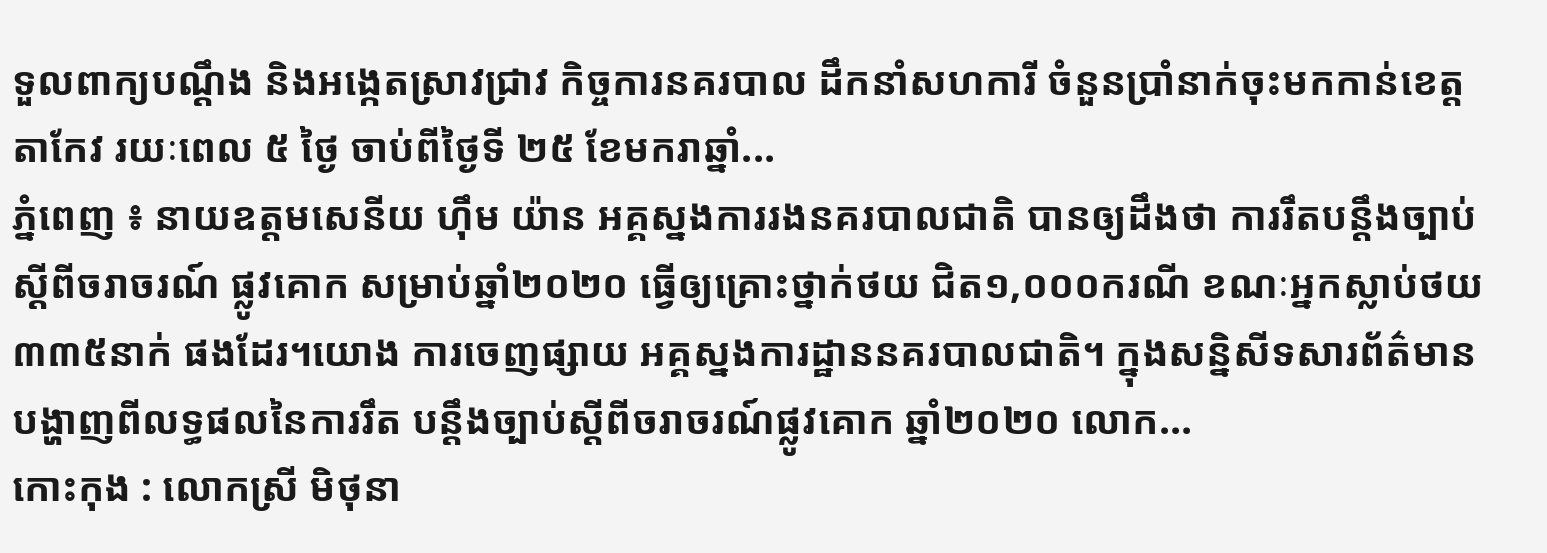ទួលពាក្យបណ្ដឹង និងអង្កេតស្រាវជ្រាវ កិច្ចការនគរបាល ដឹកនាំសហការី ចំនួនប្រាំនាក់ចុះមកកាន់ខេត្តតាកែវ រយៈពេល ៥ ថ្ងៃ ចាប់ពីថ្ងៃទី ២៥ ខែមករាឆ្នាំ...
ភ្នំពេញ ៖ នាយឧត្តមសេនីយ ហ៊ឹម យ៉ាន អគ្គស្នងការរងនគរបាលជាតិ បានឲ្យដឹងថា ការរឹតបន្ដឹងច្បាប់ ស្ដីពីចរាចរណ៍ ផ្លូវគោក សម្រាប់ឆ្នាំ២០២០ ធ្វើឲ្យគ្រោះថ្នាក់ថយ ជិត១,០០០ករណី ខណៈអ្នកស្លាប់ថយ៣៣៥នាក់ ផងដែរ។យោង ការចេញផ្សាយ អគ្គស្នងការដ្ឋាននគរបាលជាតិ។ ក្នុងសន្និសីទសារព័ត៌មាន បង្ហាញពីលទ្ធផលនៃការរឹត បន្ដឹងច្បាប់ស្ដីពីចរាចរណ៍ផ្លូវគោក ឆ្នាំ២០២០ លោក...
កោះកុង : លោកស្រី មិថុនា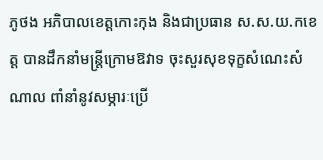ភូថង អភិបាលខេត្តកោះកុង និងជាប្រធាន ស.ស.យ.កខេត្ត បានដឹកនាំមន្រ្តីក្រោមឱវាទ ចុះសួរសុខទុក្ខសំណេះសំណាល ពាំនាំនូវសម្ភារៈប្រើ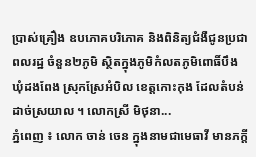ប្រាស់គ្រឿង ឧបភោគបរិភោគ និងពិនិត្យជំងឺជូនប្រជាពលរដ្ឋ ចំនួន២ភូមិ ស្ថិតក្នុងភូមិកំលតភូមិពោធិ៍បឹង ឃុំដងពែង ស្រុកស្រែអំបិល ខេត្តកោះកុង ដែលតំបន់ដាច់ស្រយាល ។ លោកស្រី មិថុនា...
ភ្នំពេញ ៖ លោក ចាន់ ចេន ក្នុងនាមជាមេធាវី មានភក្តី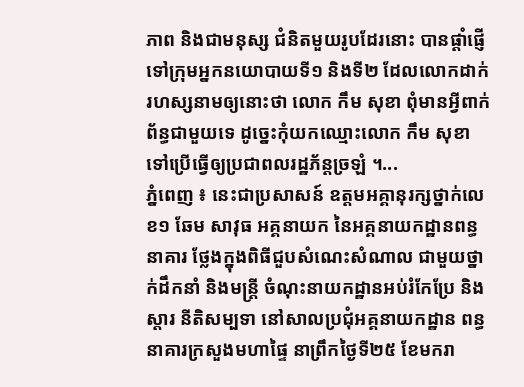ភាព និងជាមនុស្ស ជំនិតមួយរូបដែរនោះ បានផ្តាំផ្ញើទៅក្រុមអ្នកនយោបាយទី១ និងទី២ ដែលលោកដាក់ រហស្សនាមឲ្យនោះថា លោក កឹម សុខា ពុំមានអ្វីពាក់ព័ន្ធជាមួយទេ ដូច្នេះកុំយកឈ្មោះលោក កឹម សុខា ទៅប្រើធ្វើឲ្យប្រជាពលរដ្ឋភ័ន្តច្រឡំ ។...
ភ្នំពេញ ៖ នេះជាប្រសាសន៍ ឧត្តមអគ្គានុរក្សថ្នាក់លេខ១ ឆែម សាវុធ អគ្គនាយក នៃអគ្គនាយកដ្ឋានពន្ធនាគារ ថ្លែងក្នុងពិធីជួបសំណេះសំណាល ជាមួយថ្នាក់ដឹកនាំ និងមន្រ្តី ចំណុះនាយកដ្ឋានអប់រំកែប្រែ និងស្តារ នីតិសម្បទា នៅសាលប្រជុំអគ្គនាយកដ្ឋាន ពន្ធនាគារក្រសួងមហាផ្ទៃ នាព្រឹកថ្ងៃទី២៥ ខែមករា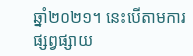ឆ្នាំ២០២១។ នេះបើតាមការផ្សព្វផ្សាយ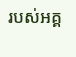របស់អគ្គ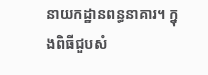នាយកដ្ឋានពន្ធនាគារ។ ក្នុងពិធីជួបសំ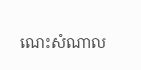ណេះសំណាល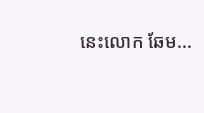នេះលោក ឆែម...